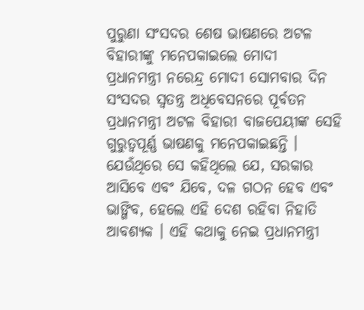ପୁରୁଣା ସଂସଦର ଶେଷ ଭାଷଣରେ ଅଟଳ ବିହାରୀଙ୍କୁ ମନେପକାଇଲେ ମୋଦୀ
ପ୍ରଧାନମନ୍ତ୍ରୀ ନରେନ୍ଦ୍ର ମୋଦୀ ସୋମବାର ଦିନ ସଂସଦର ସ୍ୱତନ୍ତ୍ର ଅଧିବେସନରେ ପୂର୍ବତନ ପ୍ରଧାନମନ୍ତ୍ରୀ ଅଟଳ ବିହାରୀ ବାଜପେୟୀଙ୍କ ସେହି ଗୁରୁତ୍ୱପୂର୍ଣ୍ଣ ଭାଷଣକୁ ମନେପକାଇଛନ୍ତି । ଯେଉଁଥିରେ ସେ କହିଥିଲେ ଯେ, ସରକାର ଆସିବେ ଏବଂ ଯିବେ, ଦଳ ଗଠନ ହେବ ଏବଂ ଭାଙ୍ଗିବ, ହେଲେ ଏହି ଦେଶ ରହିବା ନିହାତି ଆବଶ୍ୟକ । ଏହି କଥାକୁ ନେଇ ପ୍ରଧାନମନ୍ତ୍ରୀ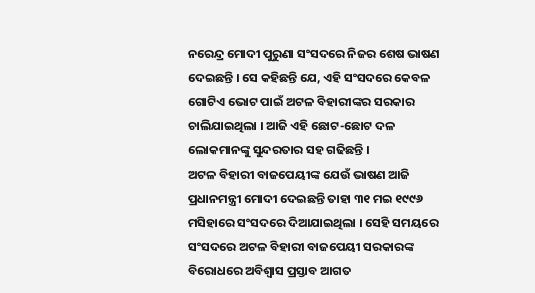ନରେନ୍ଦ୍ର ମୋଦୀ ପୁରୁଣା ସଂସଦରେ ନିଜର ଶେଷ ଭାଷଣ ଦେଇଛନ୍ତି । ସେ କହିଛନ୍ତି ଯେ, ଏହି ସଂସଦରେ କେବଳ ଗୋଟିଏ ଭୋଟ ପାଇଁ ଅଟଳ ବିହାରୀଙ୍କର ସରକାର ଚାଲିଯାଇଥିଲା । ଆଜି ଏହି ଛୋଟ-ଛୋଟ ଦଳ ଲୋକମାନଙ୍କୁ ସୁନ୍ଦରତାର ସହ ଗଢିଛନ୍ତି ।
ଅଟଳ ବିହାରୀ ବାଜପେୟୀଙ୍କ ଯେଉଁ ଭାଷଣ ଆଜି ପ୍ରଧାନମନ୍ତ୍ରୀ ମୋଦୀ ଦେଇଛନ୍ତି ତାହା ୩୧ ମଇ ୧୯୯୬ ମସିହାରେ ସଂସଦରେ ଦିଆଯାଇଥିଲା । ସେହି ସମୟରେ ସଂସଦରେ ଅଟଳ ବିହାରୀ ବାଜପେୟୀ ସରକାରଙ୍କ ବିରୋଧରେ ଅବିଶ୍ୱାସ ପ୍ରସ୍ତାବ ଆଗତ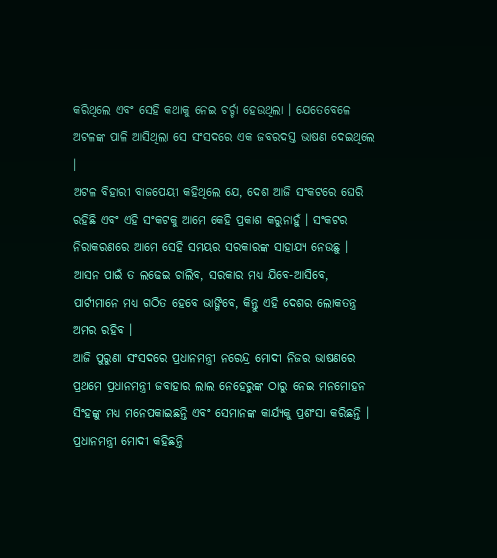କରିଥିଲେ ଏବଂ ସେହି କଥାକୁ ନେଇ ଚର୍ଚ୍ଚା ହେଉଥିଲା । ଯେତେବେଳେ ଅଟଳଙ୍କ ପାଳି ଆସିଥିଲା ସେ ସଂସଦରେ ଏକ ଜବରଦସ୍ତ ଭାଷଣ ଦେଇଥିଲେ ।
ଅଟଳ ବିହାରୀ ବାଜପେୟୀ କହିଥିଲେ ଯେ, ଦେଶ ଆଜି ସଂକଟରେ ଘେରି ରହିଛି ଏବଂ ଏହି ସଂକଟକୁ ଆମେ କେହି ପ୍ରକାଶ କରୁନାହୁଁ । ସଂକଟର ନିରାକରଣରେ ଆମେ ସେହି ସମୟର ସରକାରଙ୍କ ସାହାଯ୍ୟ ନେଉଛୁ । ଆସନ ପାଇଁ ତ ଲଢେଇ ଚାଲିବ, ସରକାର ମଧ୍ୟ ଯିବେ-ଆସିବେ, ପାର୍ଟୀମାନେ ମଧ୍ୟ ଗଠିତ ହେବେ ଭାଙ୍ଗିବେ, କିନ୍ତୁ ଏହି ଦେଶର ଲୋକତନ୍ତ୍ର ଅମର ରହିବ ।
ଆଜି ପୁରୁଣା ସଂସଦରେ ପ୍ରଧାନମନ୍ତ୍ରୀ ନରେନ୍ଦ୍ର ମୋଦୀ ନିଜର ଭାଷଣରେ ପ୍ରଥମେ ପ୍ରଧାନମନ୍ତ୍ରୀ ଜବାହାର ଲାଲ ନେହେରୁଙ୍କ ଠାରୁ ନେଇ ମନମୋହନ ସିଂହଙ୍କୁ ମଧ୍ୟ ମନେପକାଇଛନ୍ତି ଏବଂ ସେମାନଙ୍କ କାର୍ଯ୍ୟକୁ ପ୍ରଶଂସା କରିଛନ୍ତି । ପ୍ରଧାନମନ୍ତ୍ରୀ ମୋଦୀ କହିଛନ୍ତି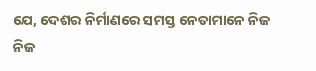ଯେ, ଦେଶର ନିର୍ମାଣରେ ସମସ୍ତ ନେତାମାନେ ନିଜ ନିଜ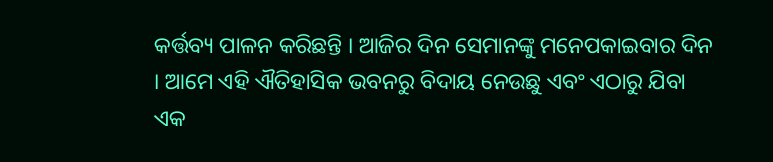କର୍ତ୍ତବ୍ୟ ପାଳନ କରିଛନ୍ତି । ଆଜିର ଦିନ ସେମାନଙ୍କୁ ମନେପକାଇବାର ଦିନ । ଆମେ ଏହି ଐତିହାସିକ ଭବନରୁ ବିଦାୟ ନେଉଛୁ ଏବଂ ଏଠାରୁ ଯିବା ଏକ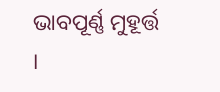ଭାବପୂର୍ଣ୍ଣ ମୁହୂର୍ତ୍ତ ।